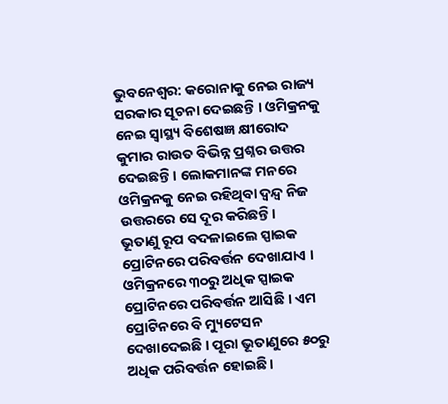ଭୁବନେଶ୍ବର: କରୋନାକୁ ନେଇ ରାଜ୍ୟ ସରକାର ସୂଚନା ଦେଇଛନ୍ତି । ଓମିକ୍ରନକୁ ନେଇ ସ୍ୱାସ୍ଥ୍ୟ ବିଶେଷଜ୍ଞ କ୍ଷୀରୋଦ କୁମାର ରାଉତ ବିଭିନ୍ନ ପ୍ରଶ୍ନର ଉତ୍ତର ଦେଇଛନ୍ତି । ଲୋକମାନଙ୍କ ମନରେ ଓମିକ୍ରନକୁ ନେଇ ରହିଥିବା ଦ୍ୱନ୍ଦ୍ବ ନିଜ ଉତ୍ତରରେ ସେ ଦୂର କରିଛନ୍ତି।
ଭୂତାଣୁ ରୂପ ବଦଳାଇଲେ ସ୍ପାଇକ ପ୍ରୋଟିନରେ ପରିବର୍ତ୍ତନ ଦେଖାଯାଏ । ଓମିକ୍ରନରେ ୩୦ରୁ ଅଧିକ ସ୍ପାଇକ ପ୍ରୋଟିନରେ ପରିବର୍ତ୍ତନ ଆସିଛି । ଏମ ପ୍ରୋଟିନରେ ବି ମ୍ୟୁଟେସନ ଦେଖାଦେଇଛି । ପୂରା ଭୂତାଣୁରେ ୫୦ରୁ ଅଧିକ ପରିବର୍ତ୍ତନ ହୋଇଛି ।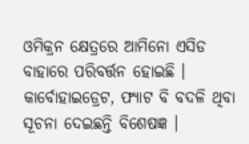ଓମିକ୍ରନ କ୍ଷେତ୍ରରେ ଆମିନୋ ଏସିଡ ବାହାରେ ପରିବର୍ତ୍ତନ ହୋଇଛି । କାର୍ବୋହାଇଡ୍ରେଟ, ଫ୍ୟାଟ ବି ବଦଳି ଥିବା ସୂଚନା ଦେଇଛନ୍ତି ବିଶେଷଜ୍ଞ ।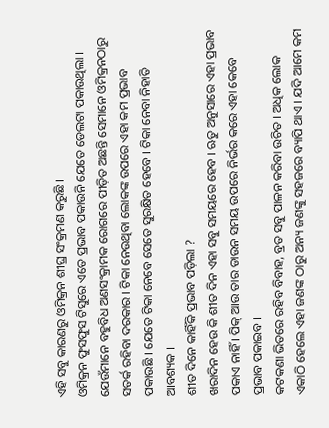ଏହି ସବୁ କାରଣରୁ ଓମିକ୍ରନ ଶୀଘ୍ର ସଂକ୍ରମଣ କରୁଛି ।
ଓମିକ୍ରନ ଫୁସଫୁସ ଟିସୁରେ ଏତେ ପ୍ରଭାବ ପକାଉନି ଯେତେ ଡେଲଟା ପକାଉଥିଲା । ଯେଉଁମାନେ ବହୁବିଧ ଅଣସଂକ୍ରାମକ ରୋଗରେ ପୀଡ଼ିତ ଅଛନ୍ତି ସେମାନେ ଓମିକ୍ରନଠାରୁ ସତର୍କ ରହିବା ଦରକାର । ଟିକା ନେଉଥିବା ଲୋକଙ୍କ ଉପରେ ଏହା କମ ପ୍ରଭାବ ପକାଉଛି । ଯେତେ ଟିକା ନେବେ ସେତେ ସୁରକ୍ଷିତ ହେବେ । ଟିକା ନେବା ନିହାତି ଆବଶ୍ୟକ ।
ଶୀତ ଦିନେ କାହିଁକି ପ୍ରଭାବ ପଡ଼ିଲା ?
ଖରାଦିନ ହେଉ କି ଶୀତ ଦିନ ଏହା ସବୁ ସମୟରେ ହେବ । ଋତୁ ଅନୁସାରେ ଏହା ପ୍ରଭାବ ପକାଏ ନାହିଁ । ପିକ୍ ଆଉ ତାର ଡାଉନ ସମୟ ଉପରେ ନିର୍ଭର କରେ ଏହା କେବେ ପ୍ରଭାବ ପକାଇବ ।
କଟକଣା ଭିତରେ ରହିବ ବିବାହ, ବ୍ରତ ସବୁ ପାଳନ କରିବା ଉଚିତ । ଅଧିକ ଲୋକ ଏକାଠି ହେଲେ ଏହା ଜଣଙ୍କ ଠାରୁ ଅନ୍ୟ ଜଣଙ୍କୁ ସହଜରେ ବ୍ୟାପି ଥାଏ । ଯଦି ଆମେ କମ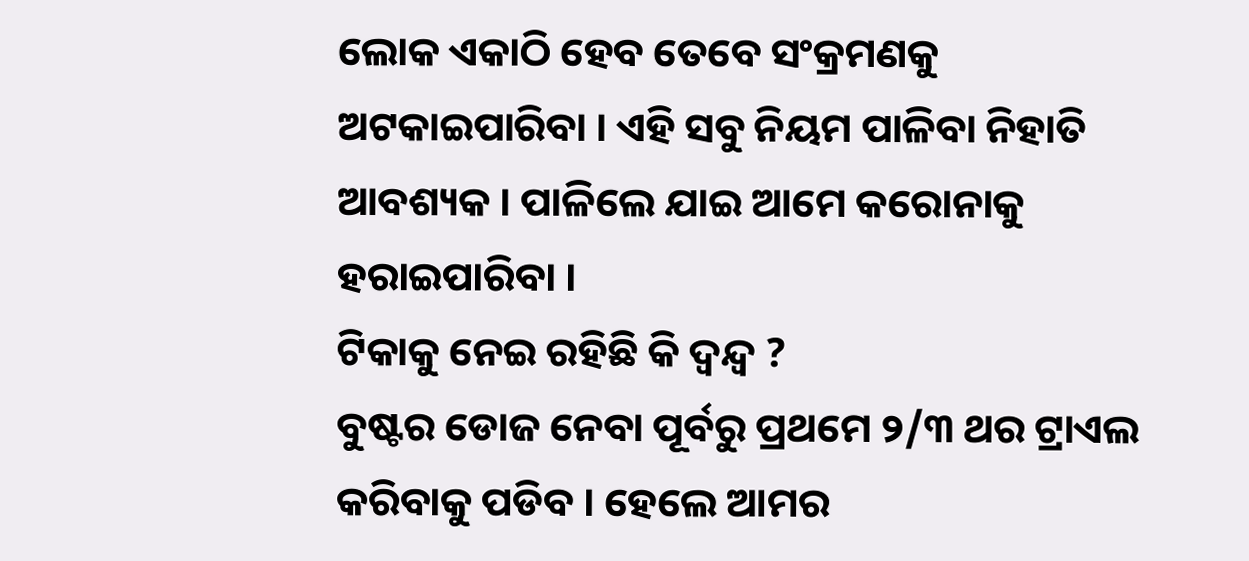ଲୋକ ଏକାଠି ହେବ ତେବେ ସଂକ୍ରମଣକୁ ଅଟକାଇପାରିବା । ଏହି ସବୁ ନିୟମ ପାଳିବା ନିହାତି ଆବଶ୍ୟକ । ପାଳିଲେ ଯାଇ ଆମେ କରୋନାକୁ ହରାଇପାରିବା ।
ଟିକାକୁ ନେଇ ରହିଛି କି ଦ୍ୱନ୍ଦ୍ୱ ?
ବୁଷ୍ଟର ଡୋଜ ନେବା ପୂର୍ବରୁ ପ୍ରଥମେ ୨/୩ ଥର ଟ୍ରାଏଲ କରିବାକୁ ପଡିବ । ହେଲେ ଆମର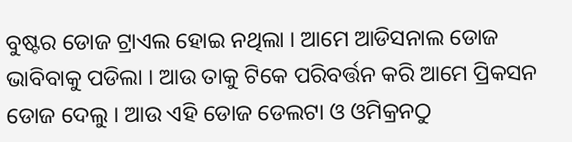ବୁଷ୍ଟର ଡୋଜ ଟ୍ରାଏଲ ହୋଇ ନଥିଲା । ଆମେ ଆଡିସନାଲ ଡୋଜ ଭାବିବାକୁ ପଡିଲା । ଆଉ ତାକୁ ଟିକେ ପରିବର୍ତ୍ତନ କରି ଆମେ ପ୍ରିକସନ ଡୋଜ ଦେଲୁ । ଆଉ ଏହି ଡୋଜ ଡେଲଟା ଓ ଓମିକ୍ରନଠୁ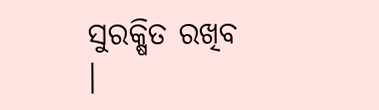ସୁରକ୍ଷିତ ରଖିବ ।